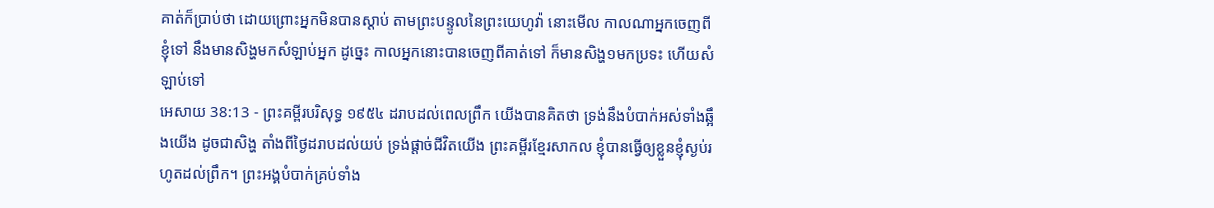គាត់ក៏ប្រាប់ថា ដោយព្រោះអ្នកមិនបានស្តាប់ តាមព្រះបន្ទូលនៃព្រះយេហូវ៉ា នោះមើល កាលណាអ្នកចេញពីខ្ញុំទៅ នឹងមានសិង្ហមកសំឡាប់អ្នក ដូច្នេះ កាលអ្នកនោះបានចេញពីគាត់ទៅ ក៏មានសិង្ហ១មកប្រទះ ហើយសំឡាប់ទៅ
អេសាយ 38:13 - ព្រះគម្ពីរបរិសុទ្ធ ១៩៥៤ ដរាបដល់ពេលព្រឹក យើងបានគិតថា ទ្រង់នឹងបំបាក់អស់ទាំងឆ្អឹងយើង ដូចជាសិង្ហ តាំងពីថ្ងៃដរាបដល់យប់ ទ្រង់ផ្តាច់ជីវិតយើង ព្រះគម្ពីរខ្មែរសាកល ខ្ញុំបានធ្វើឲ្យខ្លួនខ្ញុំស្ងប់រហូតដល់ព្រឹក។ ព្រះអង្គបំបាក់គ្រប់ទាំង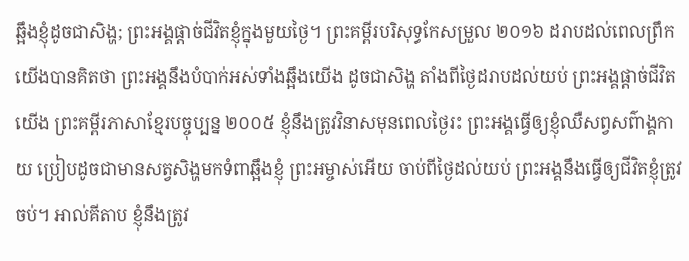ឆ្អឹងខ្ញុំដូចជាសិង្ហ; ព្រះអង្គផ្ដាច់ជីវិតខ្ញុំក្នុងមួយថ្ងៃ។ ព្រះគម្ពីរបរិសុទ្ធកែសម្រួល ២០១៦ ដរាបដល់ពេលព្រឹក យើងបានគិតថា ព្រះអង្គនឹងបំបាក់អស់ទាំងឆ្អឹងយើង ដូចជាសិង្ហ តាំងពីថ្ងៃដរាបដល់យប់ ព្រះអង្គផ្តាច់ជីវិតយើង ព្រះគម្ពីរភាសាខ្មែរបច្ចុប្បន្ន ២០០៥ ខ្ញុំនឹងត្រូវវិនាសមុនពេលថ្ងៃរះ ព្រះអង្គធ្វើឲ្យខ្ញុំឈឺសព្វសព៌ាង្គកាយ ប្រៀបដូចជាមានសត្វសិង្ហមកទំពាឆ្អឹងខ្ញុំ ព្រះអម្ចាស់អើយ ចាប់ពីថ្ងៃដល់យប់ ព្រះអង្គនឹងធ្វើឲ្យជីវិតខ្ញុំត្រូវចប់។ អាល់គីតាប ខ្ញុំនឹងត្រូវ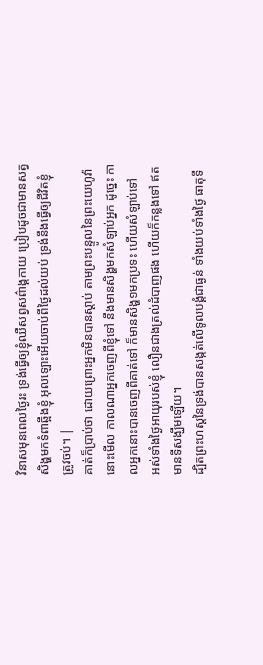វិនាសមុនពេលថ្ងៃរះ ទ្រង់ធ្វើឲ្យខ្ញុំឈឺសព្វសព៌ាង្គកាយ ប្រៀបដូចជាមានសត្វសិង្ហមកទំពាឆ្អឹងខ្ញុំ អុលឡោះអើយចាប់ពីថ្ងៃដល់យប់ ទ្រង់នឹងធ្វើឲ្យជីវិតខ្ញុំត្រូវចប់។ |
គាត់ក៏ប្រាប់ថា ដោយព្រោះអ្នកមិនបានស្តាប់ តាមព្រះបន្ទូលនៃព្រះយេហូវ៉ា នោះមើល កាលណាអ្នកចេញពីខ្ញុំទៅ នឹងមានសិង្ហមកសំឡាប់អ្នក ដូច្នេះ កាលអ្នកនោះបានចេញពីគាត់ទៅ ក៏មានសិង្ហ១មកប្រទះ ហើយសំឡាប់ទៅ
អស់ទាំងថ្ងៃអាយុរបស់ខ្ញុំ លឿនជាងត្រល់ដំបាញផង ហើយក៏កន្លងទៅ ឥតមានទីសង្ឃឹមឡើយ។
ដ្បិតព្រះហស្តនៃទ្រង់បានសង្កត់លើទូលបង្គំជាធ្ងន់ ទាំងយប់ទាំងថ្ងៃ ធាតុទឹ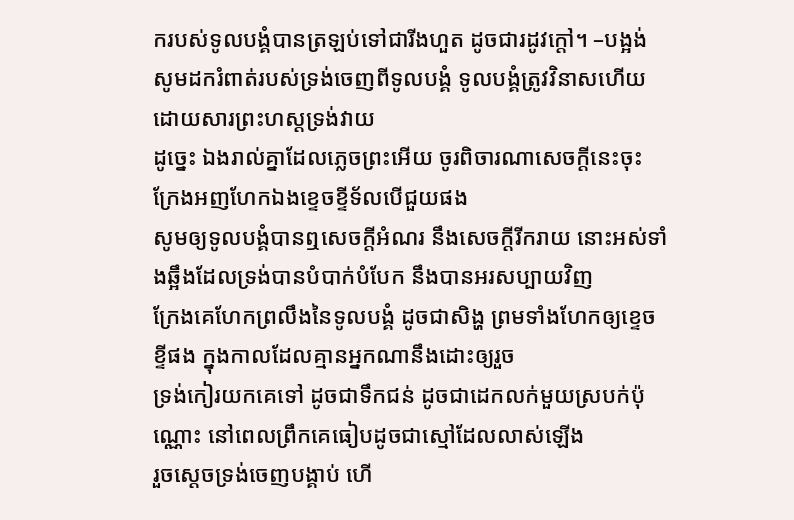ករបស់ទូលបង្គំបានត្រឡប់ទៅជារីងហួត ដូចជារដូវក្តៅ។ –បង្អង់
សូមដករំពាត់របស់ទ្រង់ចេញពីទូលបង្គំ ទូលបង្គំត្រូវវិនាសហើយ ដោយសារព្រះហស្តទ្រង់វាយ
ដូច្នេះ ឯងរាល់គ្នាដែលភ្លេចព្រះអើយ ចូរពិចារណាសេចក្ដីនេះចុះ ក្រែងអញហែកឯងខ្ទេចខ្ទីទ័លបើជួយផង
សូមឲ្យទូលបង្គំបានឮសេចក្ដីអំណរ នឹងសេចក្ដីរីករាយ នោះអស់ទាំងឆ្អឹងដែលទ្រង់បានបំបាក់បំបែក នឹងបានអរសប្បាយវិញ
ក្រែងគេហែកព្រលឹងនៃទូលបង្គំ ដូចជាសិង្ហ ព្រមទាំងហែកឲ្យខ្ទេចខ្ទីផង ក្នុងកាលដែលគ្មានអ្នកណានឹងដោះឲ្យរួច
ទ្រង់កៀរយកគេទៅ ដូចជាទឹកជន់ ដូចជាដេកលក់មួយស្របក់ប៉ុណ្ណោះ នៅពេលព្រឹកគេធៀបដូចជាស្មៅដែលលាស់ឡើង
រួចស្តេចទ្រង់ចេញបង្គាប់ ហើ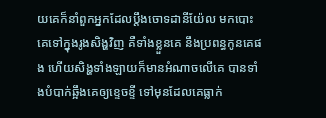យគេក៏នាំពួកអ្នកដែលប្តឹងចោទដានីយ៉ែល មកបោះគេទៅក្នុងរូងសិង្ហវិញ គឺទាំងខ្លួនគេ នឹងប្រពន្ធកូនគេផង ហើយសិង្ហទាំងឡាយក៏មានអំណាចលើគេ បានទាំងបំបាក់ឆ្អឹងគេឲ្យខ្ទេចខ្ទី ទៅមុនដែលគេធ្លាក់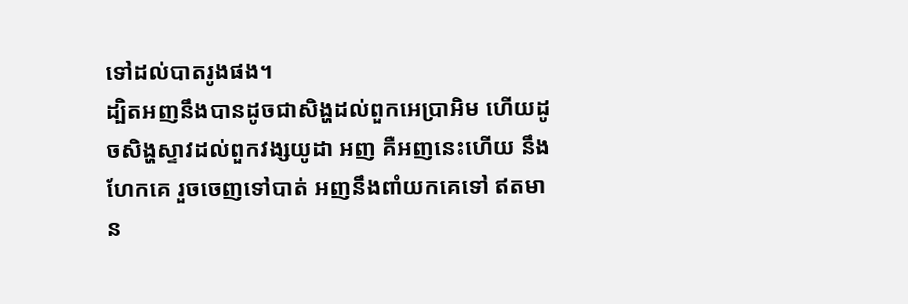ទៅដល់បាតរូងផង។
ដ្បិតអញនឹងបានដូចជាសិង្ហដល់ពួកអេប្រាអិម ហើយដូចសិង្ហស្ទាវដល់ពួកវង្សយូដា អញ គឺអញនេះហើយ នឹងហែកគេ រួចចេញទៅបាត់ អញនឹងពាំយកគេទៅ ឥតមាន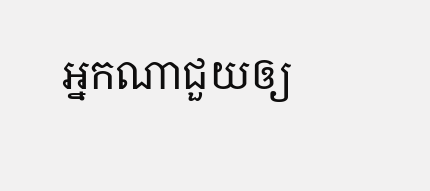អ្នកណាជួយឲ្យ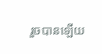រួចបានឡើយ